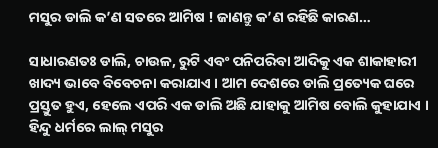ମସୁର ଡାଲି କ’ଣ ସତରେ ଆମିଷ ! ଜାଣନ୍ତୁ କ’ଣ ରହିଛି କାରଣ…

ସାଧାରଣତଃ ଡାଲି, ଚାଉଳ, ରୁଟି ଏବଂ ପନିପରିବା ଆଦିକୁ ଏକ ଶାକାହାରୀ ଖାଦ୍ୟ ଭାବେ ବିବେଚନା କରାଯାଏ । ଆମ ଦେଶରେ ଡାଲି ପ୍ରତ୍ୟେକ ଘରେ ପ୍ରସ୍ତୁତ ହୁଏ, ହେଲେ ଏପରି ଏକ ଡାଲି ଅଛି ଯାହାକୁ ଆମିଷ ବୋଲି କୁହାଯାଏ । ହିନ୍ଦୁ ଧର୍ମରେ ଲାଲ୍‌ ମସୁର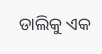ଡାଲିକୁ ଏକ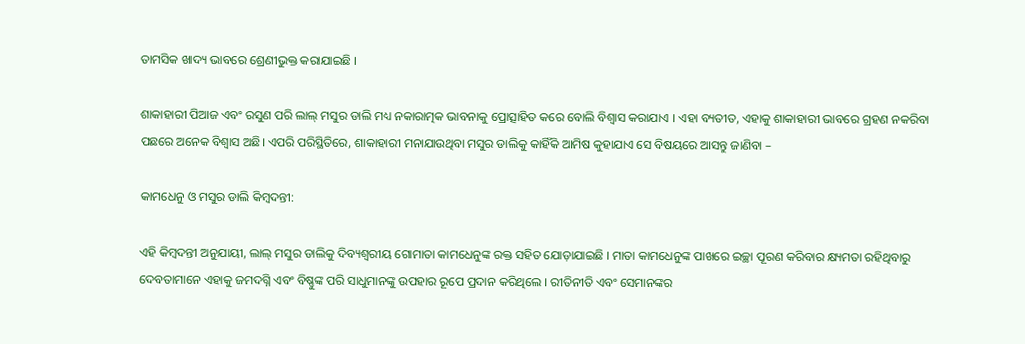ତାମସିକ ଖାଦ୍ୟ ଭାବରେ ଶ୍ରେଣୀଭୁକ୍ତ କରାଯାଇଛି ।

ଶାକାହାରୀ ପିଆଜ ଏବଂ ରସୁଣ ପରି ଲାଲ୍‌ ମସୁର ଡାଲି ମଧ୍ୟ ନକାରାତ୍ମକ ଭାବନାକୁ ପ୍ରୋତ୍ସାହିତ କରେ ବୋଲି ବିଶ୍ୱାସ କରାଯାଏ । ଏହା ବ୍ୟତୀତ, ଏହାକୁ ଶାକାହାରୀ ଭାବରେ ଗ୍ରହଣ ନକରିବା ପଛରେ ଅନେକ ବିଶ୍ୱାସ ଅଛି। ଏପରି ପରିସ୍ଥିତିରେ, ଶାକାହାରୀ ମନାଯାଉଥିବା ମସୁର ଡାଲିକୁ କାହିଁକି ଆମିଷ କୁହାଯାଏ ସେ ବିଷୟରେ ଆସନ୍ତୁ ଜାଣିବା –

କାମଧେନୁ ଓ ମସୁର ଡାଲି କିମ୍ବଦନ୍ତୀ:

ଏହି କିମ୍ବଦନ୍ତୀ ଅନୁଯାୟୀ, ଲାଲ୍‌ ମସୁର ଡାଲିକୁ ଦିବ୍ୟଶ୍ୱରୀୟ ଗୋମାତା କାମଧେନୁଙ୍କ ରକ୍ତ ସହିତ ଯୋଡ଼ାଯାଇଛି । ମାତା କାମଧେନୁଙ୍କ ପାଖରେ ଇଚ୍ଛା ପୂରଣ କରିବାର କ୍ଷ୍ୟମତା ରହିଥିବାରୁ ଦେବତାମାନେ ଏହାକୁ ଜମଦଗ୍ନି ଏବଂ ବିଷ୍ଣୁଙ୍କ ପରି ସାଧୁମାନଙ୍କୁ ଉପହାର ରୂପେ ପ୍ରଦାନ କରିଥିଲେ । ରୀତିନୀତି ଏବଂ ସେମାନଙ୍କର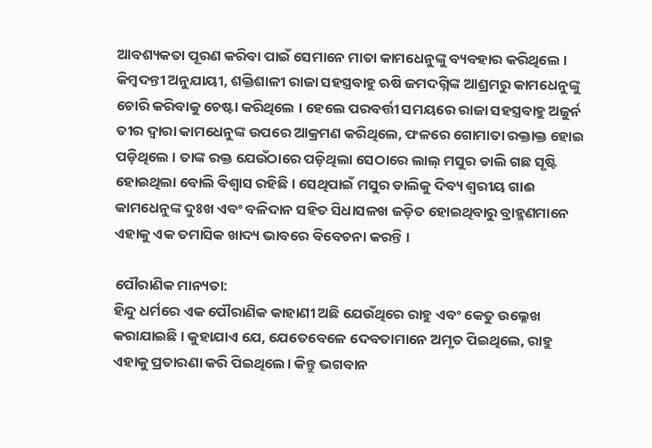ଆବଶ୍ୟକତା ପୂରଣ କରିବା ପାଇଁ ସେମାନେ ମାତା କାମଧେନୁଙ୍କୁ ବ୍ୟବହାର କରିଥିଲେ । କିମ୍ବଦନ୍ତୀ ଅନୁଯାୟୀ, ଶକ୍ତିଶାଳୀ ରାଜା ସହସ୍ତ୍ରବାହୁ ଋଷି ଜମଦଗ୍ନିଙ୍କ ଆଶ୍ରମରୁ କାମଧେନୁଙ୍କୁ ଚୋରି କରିବାକୁ ଚେଷ୍ଟା କରିଥିଲେ । ହେଲେ ପରବର୍ତ୍ତୀ ସମୟରେ ରାଜା ସହସ୍ତ୍ରବାହୁ ଅଜୁର୍ନ ତୀର ଦ୍ୱାରା କାମଧେନୁଙ୍କ ଉପରେ ଆକ୍ରମଣ କରିଥିଲେ, ଫଳରେ ଗୋମାତା ରକ୍ତାକ୍ତ ହୋଇ ପଡ଼ିଥିଲେ । ତାଙ୍କ ରକ୍ତ ଯେଉଁଠାରେ ପଡ଼ିଥିଲା ସେଠାରେ ଲାଲ୍‌ ମସୁର ଡାଲି ଗଛ ସୃଷ୍ଟି ହୋଇଥିଲା ବୋଲି ବିଶ୍ୱାସ ରହିଛି । ସେଥିପାଇଁ ମସୁର ଡାଲିକୁ ଦିବ୍ୟ ଶ୍ୱରୀୟ ଗାଈ କାମଧେନୁଙ୍କ ଦୁଃଖ ଏବଂ ବଳିଦାନ ସହିତ ସିଧାସଳଖ ଜଡ଼ିତ ହୋଇଥିବାରୁ ବ୍ରାହ୍ମଣମାନେ ଏହାକୁ ଏକ ତମାସିକ ଖାଦ୍ୟ ଭାବରେ ବିବେଚନା କରନ୍ତି ।

ପୌରାଣିକ ମାନ୍ୟତା:
ହିନ୍ଦୁ ଧର୍ମରେ ଏକ ପୌରାଣିକ କାହାଣୀ ଅଛି ଯେଉଁଥିରେ ରାହୁ ଏବଂ କେତୁ ଉଲ୍ଳେଖ କରାଯାଇଛି । କୁହାଯାଏ ଯେ, ଯେତେବେଳେ ଦେବତାମାନେ ଅମୃତ ପିଇଥିଲେ, ରାହୁ ଏହାକୁ ପ୍ରତାରଣା କରି ପିଇଥିଲେ। କିନ୍ତୁ ଭଗବାନ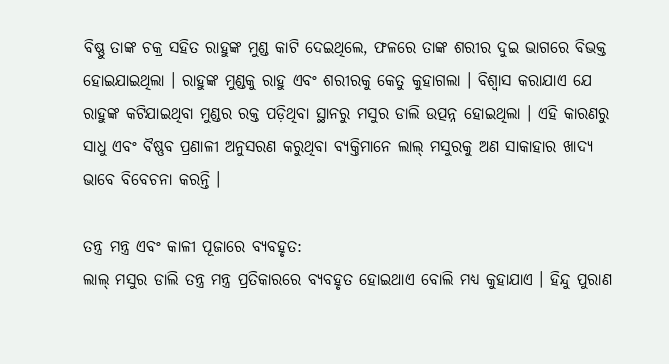ବିଷ୍ଣୁ ତାଙ୍କ ଚକ୍ର ସହିତ ରାହୁଙ୍କ ମୁଣ୍ଡ କାଟି ଦେଇଥିଲେ, ଫଳରେ ତାଙ୍କ ଶରୀର ଦୁଇ ଭାଗରେ ବିଭକ୍ତ ହୋଇଯାଇଥିଲା । ରାହୁଙ୍କ ମୁଣ୍ଡକୁ ରାହୁ ଏବଂ ଶରୀରକୁ କେତୁ କୁହାଗଲା । ବିଶ୍ୱାସ କରାଯାଏ ଯେ ରାହୁଙ୍କ କଟିଯାଇଥିବା ମୁଣ୍ଡର ରକ୍ତ ପଡ଼ିଥିବା ସ୍ଥାନରୁ ମସୁର ଡାଲି ଉତ୍ପନ୍ନ ହୋଇଥିଲା । ଏହି କାରଣରୁ ସାଧୁ ଏବଂ ବୖଷ୍ଣବ ପ୍ରଣାଳୀ ଅନୁସରଣ କରୁଥିବା ବ୍ୟକ୍ତିମାନେ ଲାଲ୍‌ ମସୁରକୁ ଅଣ ସାକାହାର ଖାଦ୍ୟ ଭାବେ ବିବେଚନା କରନ୍ତି ।

ତନ୍ତ୍ର ମନ୍ତ୍ର ଏବଂ କାଳୀ ପୂଜାରେ ବ୍ୟବହୃତ:
ଲାଲ୍‌ ମସୁର ଡାଲି ତନ୍ତ୍ର ମନ୍ତ୍ର ପ୍ରତିକାରରେ ବ୍ୟବହୃତ ହୋଇଥାଏ ବୋଲି ମଧ୍ୟ କୁହାଯାଏ । ହିନ୍ଦୁ ପୁରାଣ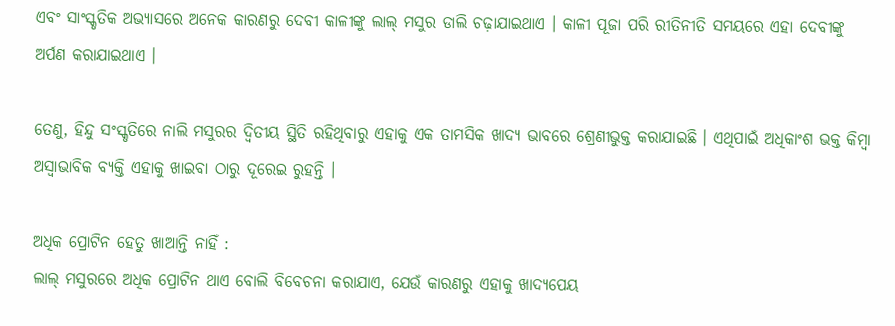ଏବଂ ସାଂସ୍କୃତିକ ଅଭ୍ୟାସରେ ଅନେକ କାରଣରୁ ଦେବୀ କାଳୀଙ୍କୁ ଲାଲ୍‌ ମସୁର ଡାଲି ଚଢ଼ାଯାଇଥାଏ । କାଳୀ ପୂଜା ପରି ରୀତିନୀତି ସମୟରେ ଏହା ଦେବୀଙ୍କୁ ଅର୍ପଣ କରାଯାଇଥାଏ ।

ତେଣୁ, ହିନ୍ଦୁ ସଂସ୍କୃତିରେ ନାଲି ମସୁରର ଦ୍ୱିତୀୟ ସ୍ଥିତି ରହିଥିବାରୁ ଏହାକୁ ଏକ ତାମସିକ ଖାଦ୍ୟ ଭାବରେ ଶ୍ରେଣୀଭୁକ୍ତ କରାଯାଇଛି । ଏଥିପାଇଁ ଅଧିକାଂଶ ଭକ୍ତ କିମ୍ବା ଅସ୍ୱାଭାବିକ ବ୍ୟକ୍ତି ଏହାକୁ ଖାଇବା ଠାରୁ ଦୂରେଇ ରୁହନ୍ତି ।

ଅଧିକ ପ୍ରୋଟିନ ହେତୁ ଖାଆନ୍ତି ନାହିଁ :
ଲାଲ୍‌ ମସୁରରେ ଅଧିକ ପ୍ରୋଟିନ ଥାଏ ବୋଲି ବିବେଚନା କରାଯାଏ, ଯେଉଁ କାରଣରୁ ଏହାକୁ ଖାଦ୍ୟପେୟ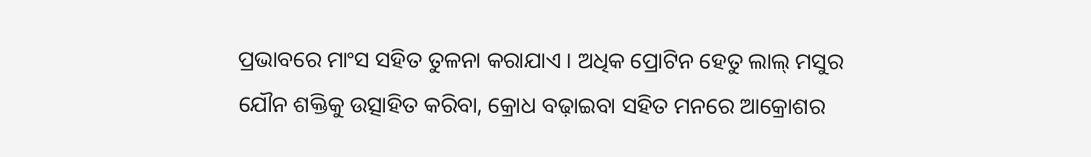ପ୍ରଭାବରେ ମାଂସ ସହିତ ତୁଳନା କରାଯାଏ । ଅଧିକ ପ୍ରୋଟିନ ହେତୁ ଲାଲ୍‌ ମସୁର ଯୌନ ଶକ୍ତିକୁ ଉତ୍ସାହିତ କରିବା, କ୍ରୋଧ ବଢ଼ାଇବା ସହିତ ମନରେ ଆକ୍ରୋଶର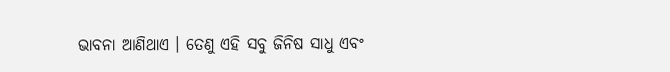ଭାବନା ଆଣିଥାଏ । ତେଣୁ ଏହି ସବୁ ଜିନିଷ ସାଧୁ ଏବଂ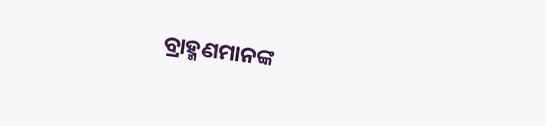ବ୍ରାହ୍ମଣମାନଙ୍କ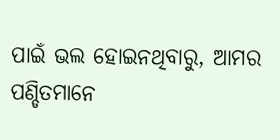ପାଇଁ ଭଲ ହୋଇନଥିବାରୁ, ଆମର ପଣ୍ଡିତମାନେ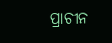ପ୍ରାଚୀନ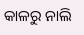କାଳରୁ ନାଲି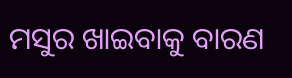ମସୁର ଖାଇବାକୁ ବାରଣ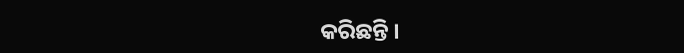କରିଛନ୍ତି ।